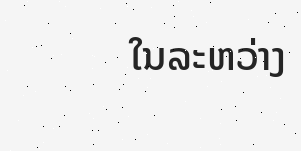ໃນລະຫວ່າງ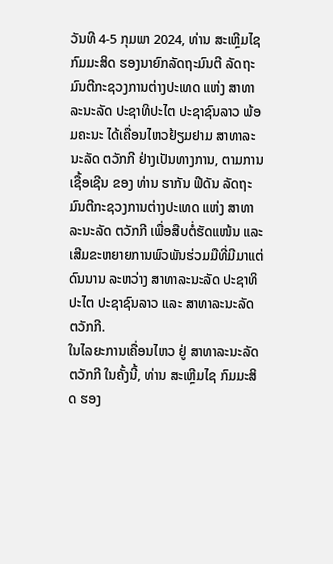ວັນທີ 4-5 ກຸມພາ 2024, ທ່ານ ສະເຫຼີມໄຊ ກົມມະສິດ ຮອງນາຍົກລັດຖະມົນຕີ ລັດຖະມົນຕີກະຊວງການຕ່າງປະເທດ ແຫ່ງ ສາທາລະນະລັດ ປະຊາທິປະໄຕ ປະຊາຊົນລາວ ພ້ອມຄະນະ ໄດ້ເຄື່ອນໄຫວຢ້ຽມຢາມ ສາທາລະນະລັດ ຕວັກກີ ຢ່າງເປັນທາງການ, ຕາມການເຊື້ອເຊີນ ຂອງ ທ່ານ ຮາກັນ ຟີດັນ ລັດຖະມົນຕີກະຊວງການຕ່າງປະເທດ ແຫ່ງ ສາທາລະນະລັດ ຕວັກກີ ເພື່ອສືບຕໍ່ຮັດແໜ້ນ ແລະ ເສີມຂະຫຍາຍການພົວພັນຮ່ວມມືທີ່ມີມາແຕ່ດົນນານ ລະຫວ່າງ ສາທາລະນະລັດ ປະຊາທິປະໄຕ ປະຊາຊົນລາວ ແລະ ສາທາລະນະລັດ ຕວັກກີ.
ໃນໄລຍະການເຄື່ອນໄຫວ ຢູ່ ສາທາລະນະລັດ ຕວັກກີ ໃນຄັ້ງນີ້, ທ່ານ ສະເຫຼີມໄຊ ກົມມະສິດ ຮອງ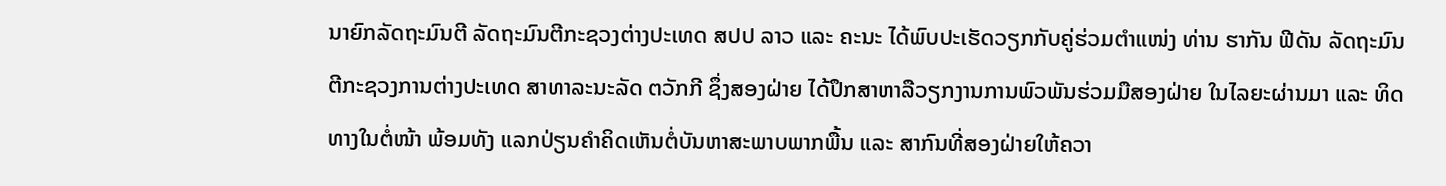ນາຍົກລັດຖະມົນຕີ ລັດຖະມົນຕີກະຊວງຕ່າງປະເທດ ສປປ ລາວ ແລະ ຄະນະ ໄດ້ພົບປະເຮັດວຽກກັບຄູ່ຮ່ວມຕໍາແໜ່ງ ທ່ານ ຮາກັນ ຟີດັນ ລັດຖະມົນຕີກະຊວງການຕ່າງປະເທດ ສາທາລະນະລັດ ຕວັກກີ ຊຶ່ງສອງຝ່າຍ ໄດ້ປຶກສາຫາລືວຽກງານການພົວພັນຮ່ວມມືສອງຝ່າຍ ໃນໄລຍະຜ່ານມາ ແລະ ທິດທາງໃນຕໍ່ໜ້າ ພ້ອມທັງ ແລກປ່ຽນຄໍາຄິດເຫັນຕໍ່ບັນຫາສະພາບພາກພື້ນ ແລະ ສາກົນທີ່ສອງຝ່າຍໃຫ້ຄວາ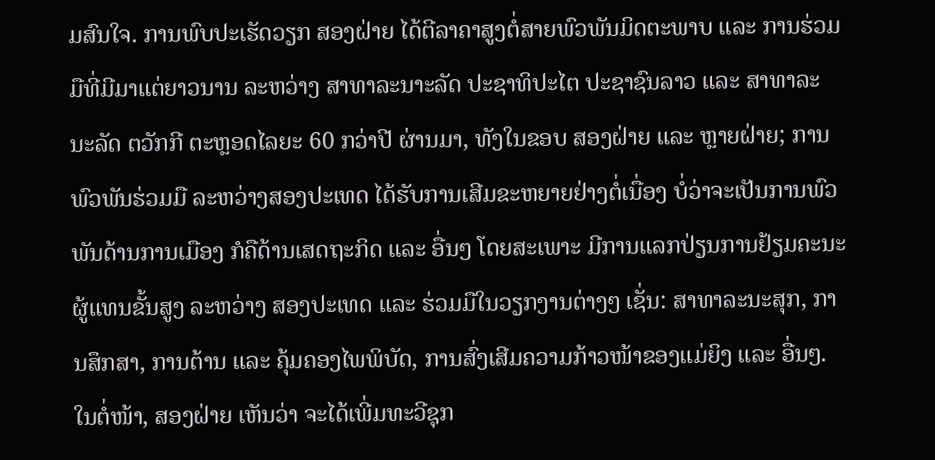ມສົນໃຈ. ການພົບປະເຮັດວຽກ ສອງຝ່າຍ ໄດ້ຕີລາຄາສູງຕໍ່ສາຍພົວພັນມິດຕະພາບ ແລະ ການຮ່ວມມືທີ່ມີມາແຕ່ຍາວນານ ລະຫວ່າງ ສາທາລະນາະລັດ ປະຊາທິປະໄຕ ປະຊາຊົນລາວ ແລະ ສາທາລະນະລັດ ຕວັກກີ ຕະຫຼອດໄລຍະ 60 ກວ່າປີ ຜ່ານມາ, ທັງໃນຂອບ ສອງຝ່າຍ ແລະ ຫຼາຍຝ່າຍ; ການພົວພັນຮ່ວມມື ລະຫວ່າງສອງປະເທດ ໄດ້ຮັບການເສີມຂະຫຍາຍຢ່າງຕໍ່ເນື່ອງ ບໍ່ວ່າຈະເປັນການພົວພັນດ້ານການເມືອງ ກໍຄືດ້ານເສດຖະກິດ ແລະ ອື່ນໆ ໂດຍສະເພາະ ມີການແລກປ່ຽນການຢ້ຽມຄະນະຜູ້ແທນຂັ້ນສູງ ລະຫວ່າງ ສອງປະເທດ ແລະ ຮ່ວມມືໃນວຽກງານຕ່າງໆ ເຊັ່ນ: ສາທາລະນະສຸກ, ການສຶກສາ, ການຕ້ານ ແລະ ຄຸ້ມຄອງໄພພິບັດ, ການສົ່ງເສີມຄວາມກ້າວໜ້າຂອງແມ່ຍິງ ແລະ ອື່ນໆ. ໃນຕໍ່ໜ້າ, ສອງຝ່າຍ ເຫັນວ່າ ຈະໄດ້ເພີ່ມທະວີຊຸກ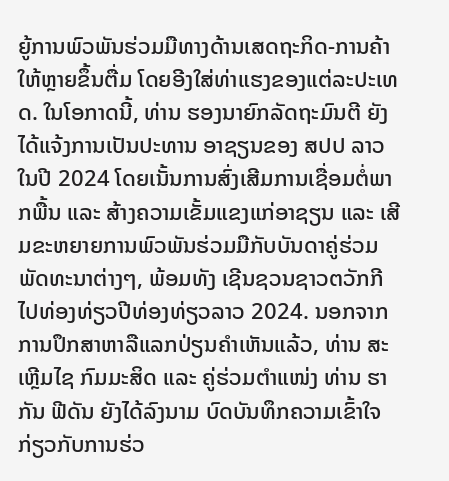ຍູ້ການພົວພັນຮ່ວມມືທາງດ້ານເສດຖະກິດ-ການຄ້າ ໃຫ້ຫຼາຍຂຶ້ນຕື່ມ ໂດຍອີງໃສ່ທ່າແຮງຂອງແຕ່ລະປະເທດ. ໃນໂອກາດນີ້, ທ່ານ ຮອງນາຍົກລັດຖະມົນຕີ ຍັງໄດ້ແຈ້ງການເປັນປະທານ ອາຊຽນຂອງ ສປປ ລາວ ໃນປີ 2024 ໂດຍເນັ້ນການສົ່ງເສີມການເຊື່ອມຕໍ່ພາກພື້ນ ແລະ ສ້າງຄວາມເຂັ້ມແຂງແກ່ອາຊຽນ ແລະ ເສີມຂະຫຍາຍການພົວພັນຮ່ວມມືກັບບັນດາຄູ່ຮ່ວມພັດທະນາຕ່າງໆ, ພ້ອມທັງ ເຊີນຊວນຊາວຕວັກກີ ໄປທ່ອງທ່ຽວປີທ່ອງທ່ຽວລາວ 2024. ນອກຈາກການປຶກສາຫາລືແລກປ່ຽນຄໍາເຫັນແລ້ວ, ທ່ານ ສະເຫຼີມໄຊ ກົມມະສິດ ແລະ ຄູ່ຮ່ວມຕໍາແໜ່ງ ທ່ານ ຮາກັນ ຟີດັນ ຍັງໄດ້ລົງນາມ ບົດບັນທຶກຄວາມເຂົ້າໃຈ ກ່ຽວກັບການຮ່ວ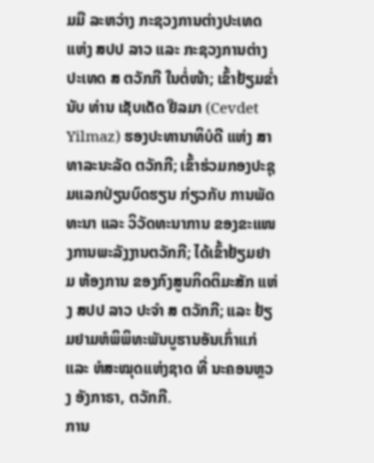ມມື ລະຫວ່າງ ກະຊວງການຕ່າງປະເທດ ແຫ່ງ ສປປ ລາວ ແລະ ກະຊວງການຕ່າງປະເທດ ສ ຕວັກກີ ໃນຕໍ່ໜ້າ; ເຂົ້າຢ້ຽມຂໍ່ານັບ ທ່ານ ເຊັບເດັດ ຢີລມາ (Cevdet Yilmaz) ຮອງປະທານາທິບໍດີ ແຫ່ງ ສາທາລະນະລັດ ຕວັກກີ; ເຂົ້າຮ່ວມກອງປະຊຸມແລກປ່ຽນບົດຮຽນ ກ່ຽວກັບ ການພັດທະນາ ແລະ ວິວັດທະນາການ ຂອງຂະແໜງການພະລັງງານຕວັກກີ; ໄດ້ເຂົ້າຢ້ຽມຢາມ ຫ້ອງການ ຂອງກົງສູນກິດຕິມະສັກ ແຫ່ງ ສປປ ລາວ ປະຈໍາ ສ ຕວັກກີ; ແລະ ຢ້ຽມຢາມຫໍພິພິທະພັນບູຮານອັນເກົ່າແກ່ ແລະ ຫໍສະໝຸດແຫ່ງຊາດ ທີ່ ນະຄອນຫຼວງ ອັງກາຣາ, ຕວັກກີ.
ການ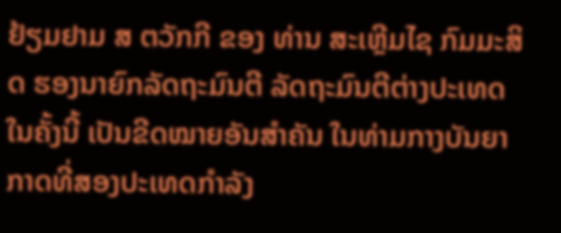ຢ້ຽມຢາມ ສ ຕວັກກີ ຂອງ ທ່ານ ສະເຫຼີມໄຊ ກົມມະສິດ ຮອງນາຍົກລັດຖະມົນຕີ ລັດຖະມົນຕີຕ່າງປະເທດ ໃນຄັ້ງນີ້ ເປັນຂີດໝາຍອັນສໍາຄັນ ໃນທ່າມກາງບັນຍາກາດທີ່ສອງປະເທດກຳລັງ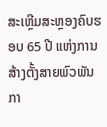ສະເຫຼີມສະຫຼອງຄົບຮອບ 65 ປີ ແຫ່ງການສ້າງຕັ້ງສາຍພົວພັນກາ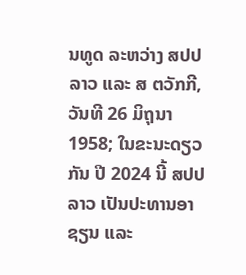ນທູດ ລະຫວ່າງ ສປປ ລາວ ແລະ ສ ຕວັກກີ, ວັນທີ 26 ມິຖຸນາ 1958; ໃນຂະນະດຽວກັນ ປີ 2024 ນີ້ ສປປ ລາວ ເປັນປະທານອາຊຽນ ແລະ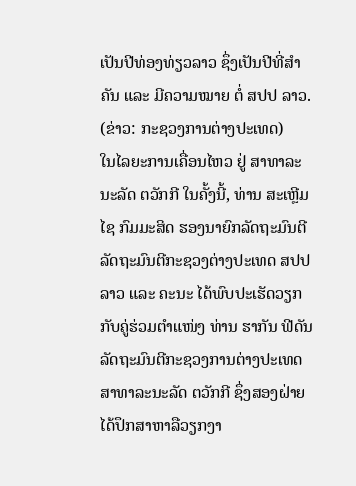ເປັນປີທ່ອງທ່ຽວລາວ ຊຶ່ງເປັນປີທີ່ສຳຄັນ ແລະ ມີຄວາມໝາຍ ຕໍ່ ສປປ ລາວ.
(ຂ່າວ: ກະຊວງການຕ່າງປະເທດ)
ໃນໄລຍະການເຄື່ອນໄຫວ ຢູ່ ສາທາລະນະລັດ ຕວັກກີ ໃນຄັ້ງນີ້, ທ່ານ ສະເຫຼີມໄຊ ກົມມະສິດ ຮອງນາຍົກລັດຖະມົນຕີ ລັດຖະມົນຕີກະຊວງຕ່າງປະເທດ ສປປ ລາວ ແລະ ຄະນະ ໄດ້ພົບປະເຮັດວຽກກັບຄູ່ຮ່ວມຕໍາແໜ່ງ ທ່ານ ຮາກັນ ຟີດັນ ລັດຖະມົນຕີກະຊວງການຕ່າງປະເທດ ສາທາລະນະລັດ ຕວັກກີ ຊຶ່ງສອງຝ່າຍ ໄດ້ປຶກສາຫາລືວຽກງາ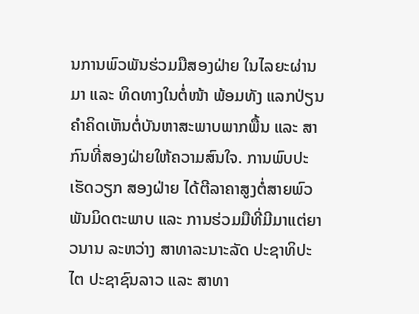ນການພົວພັນຮ່ວມມືສອງຝ່າຍ ໃນໄລຍະຜ່ານມາ ແລະ ທິດທາງໃນຕໍ່ໜ້າ ພ້ອມທັງ ແລກປ່ຽນຄໍາຄິດເຫັນຕໍ່ບັນຫາສະພາບພາກພື້ນ ແລະ ສາກົນທີ່ສອງຝ່າຍໃຫ້ຄວາມສົນໃຈ. ການພົບປະເຮັດວຽກ ສອງຝ່າຍ ໄດ້ຕີລາຄາສູງຕໍ່ສາຍພົວພັນມິດຕະພາບ ແລະ ການຮ່ວມມືທີ່ມີມາແຕ່ຍາວນານ ລະຫວ່າງ ສາທາລະນາະລັດ ປະຊາທິປະໄຕ ປະຊາຊົນລາວ ແລະ ສາທາ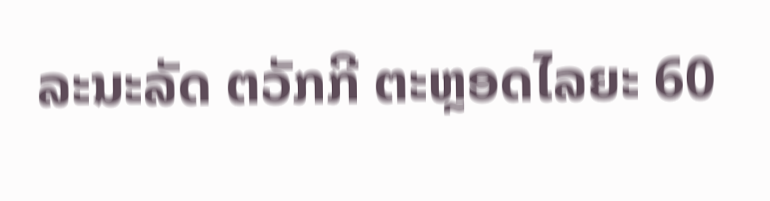ລະນະລັດ ຕວັກກີ ຕະຫຼອດໄລຍະ 60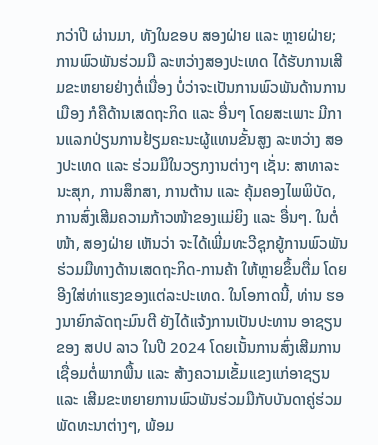ກວ່າປີ ຜ່ານມາ, ທັງໃນຂອບ ສອງຝ່າຍ ແລະ ຫຼາຍຝ່າຍ; ການພົວພັນຮ່ວມມື ລະຫວ່າງສອງປະເທດ ໄດ້ຮັບການເສີມຂະຫຍາຍຢ່າງຕໍ່ເນື່ອງ ບໍ່ວ່າຈະເປັນການພົວພັນດ້ານການເມືອງ ກໍຄືດ້ານເສດຖະກິດ ແລະ ອື່ນໆ ໂດຍສະເພາະ ມີການແລກປ່ຽນການຢ້ຽມຄະນະຜູ້ແທນຂັ້ນສູງ ລະຫວ່າງ ສອງປະເທດ ແລະ ຮ່ວມມືໃນວຽກງານຕ່າງໆ ເຊັ່ນ: ສາທາລະນະສຸກ, ການສຶກສາ, ການຕ້ານ ແລະ ຄຸ້ມຄອງໄພພິບັດ, ການສົ່ງເສີມຄວາມກ້າວໜ້າຂອງແມ່ຍິງ ແລະ ອື່ນໆ. ໃນຕໍ່ໜ້າ, ສອງຝ່າຍ ເຫັນວ່າ ຈະໄດ້ເພີ່ມທະວີຊຸກຍູ້ການພົວພັນຮ່ວມມືທາງດ້ານເສດຖະກິດ-ການຄ້າ ໃຫ້ຫຼາຍຂຶ້ນຕື່ມ ໂດຍອີງໃສ່ທ່າແຮງຂອງແຕ່ລະປະເທດ. ໃນໂອກາດນີ້, ທ່ານ ຮອງນາຍົກລັດຖະມົນຕີ ຍັງໄດ້ແຈ້ງການເປັນປະທານ ອາຊຽນຂອງ ສປປ ລາວ ໃນປີ 2024 ໂດຍເນັ້ນການສົ່ງເສີມການເຊື່ອມຕໍ່ພາກພື້ນ ແລະ ສ້າງຄວາມເຂັ້ມແຂງແກ່ອາຊຽນ ແລະ ເສີມຂະຫຍາຍການພົວພັນຮ່ວມມືກັບບັນດາຄູ່ຮ່ວມພັດທະນາຕ່າງໆ, ພ້ອມ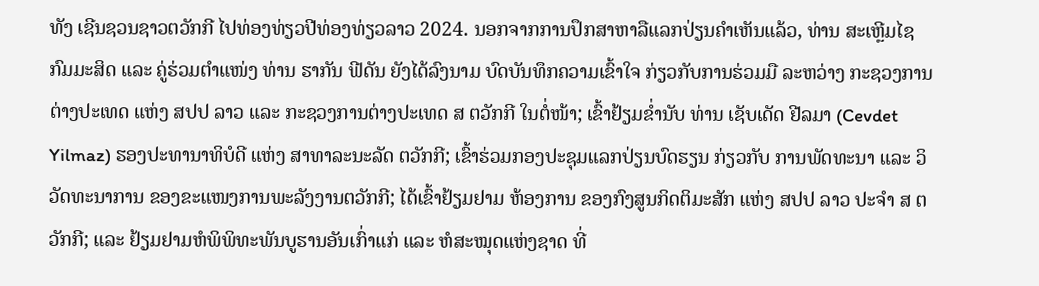ທັງ ເຊີນຊວນຊາວຕວັກກີ ໄປທ່ອງທ່ຽວປີທ່ອງທ່ຽວລາວ 2024. ນອກຈາກການປຶກສາຫາລືແລກປ່ຽນຄໍາເຫັນແລ້ວ, ທ່ານ ສະເຫຼີມໄຊ ກົມມະສິດ ແລະ ຄູ່ຮ່ວມຕໍາແໜ່ງ ທ່ານ ຮາກັນ ຟີດັນ ຍັງໄດ້ລົງນາມ ບົດບັນທຶກຄວາມເຂົ້າໃຈ ກ່ຽວກັບການຮ່ວມມື ລະຫວ່າງ ກະຊວງການຕ່າງປະເທດ ແຫ່ງ ສປປ ລາວ ແລະ ກະຊວງການຕ່າງປະເທດ ສ ຕວັກກີ ໃນຕໍ່ໜ້າ; ເຂົ້າຢ້ຽມຂໍ່ານັບ ທ່ານ ເຊັບເດັດ ຢີລມາ (Cevdet Yilmaz) ຮອງປະທານາທິບໍດີ ແຫ່ງ ສາທາລະນະລັດ ຕວັກກີ; ເຂົ້າຮ່ວມກອງປະຊຸມແລກປ່ຽນບົດຮຽນ ກ່ຽວກັບ ການພັດທະນາ ແລະ ວິວັດທະນາການ ຂອງຂະແໜງການພະລັງງານຕວັກກີ; ໄດ້ເຂົ້າຢ້ຽມຢາມ ຫ້ອງການ ຂອງກົງສູນກິດຕິມະສັກ ແຫ່ງ ສປປ ລາວ ປະຈໍາ ສ ຕວັກກີ; ແລະ ຢ້ຽມຢາມຫໍພິພິທະພັນບູຮານອັນເກົ່າແກ່ ແລະ ຫໍສະໝຸດແຫ່ງຊາດ ທີ່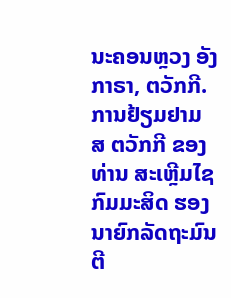ນະຄອນຫຼວງ ອັງກາຣາ, ຕວັກກີ.
ການຢ້ຽມຢາມ ສ ຕວັກກີ ຂອງ ທ່ານ ສະເຫຼີມໄຊ ກົມມະສິດ ຮອງນາຍົກລັດຖະມົນຕີ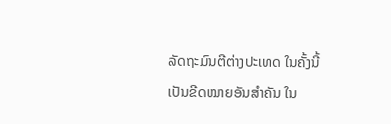ລັດຖະມົນຕີຕ່າງປະເທດ ໃນຄັ້ງນີ້ ເປັນຂີດໝາຍອັນສໍາຄັນ ໃນ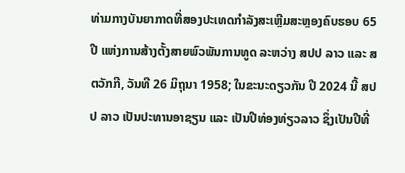ທ່າມກາງບັນຍາກາດທີ່ສອງປະເທດກຳລັງສະເຫຼີມສະຫຼອງຄົບຮອບ 65 ປີ ແຫ່ງການສ້າງຕັ້ງສາຍພົວພັນການທູດ ລະຫວ່າງ ສປປ ລາວ ແລະ ສ ຕວັກກີ, ວັນທີ 26 ມິຖຸນາ 1958; ໃນຂະນະດຽວກັນ ປີ 2024 ນີ້ ສປປ ລາວ ເປັນປະທານອາຊຽນ ແລະ ເປັນປີທ່ອງທ່ຽວລາວ ຊຶ່ງເປັນປີທີ່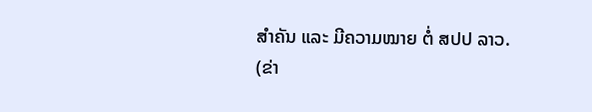ສຳຄັນ ແລະ ມີຄວາມໝາຍ ຕໍ່ ສປປ ລາວ.
(ຂ່າ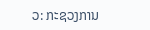ວ: ກະຊວງການ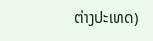ຕ່າງປະເທດ)